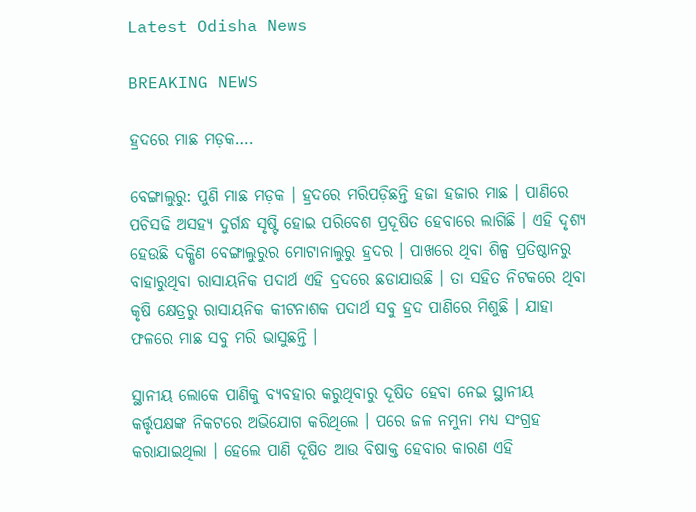Latest Odisha News

BREAKING NEWS

ହ୍ରଦରେ ମାଛ ମଡ଼କ….

ବେଙ୍ଗାଲୁରୁ: ପୁଣି ମାଛ ମଡ଼କ । ହ୍ରଦରେ ମରିପଡ଼ିଛନ୍ତି ହଜା ହଜାର ମାଛ । ପାଣିରେ ପଚିସଢି ଅସହ୍ୟ ଦୁର୍ଗନ୍ଧ ସୃଷ୍ଟି ହୋଇ ପରିବେଶ ପ୍ରଦୂଷିତ ହେବାରେ ଲାଗିଛି । ଏହି ଦୃଶ୍ୟ ହେଉଛି ଦକ୍ଷିଣ ବେଙ୍ଗାଲୁରୁର ମୋଟାନାଲୁରୁ ହ୍ରଦର । ପାଖରେ ଥିବା ଶିଳ୍ପ ପ୍ରତିଷ୍ଠାନରୁ ବାହାରୁଥିବା ରାସାୟନିକ ପଦାର୍ଥ ଏହି ଦ୍ରଦରେ ଛଡାଯାଉଛି । ତା ସହିତ ନିଟକରେ ଥିବା କୃଷି କ୍ଷେତ୍ରରୁ ରାସାୟନିକ କୀଟନାଶକ ପଦାର୍ଥ ସବୁ ହ୍ରଦ ପାଣିରେ ମିଶୁଛି । ଯାହା ଫଳରେ ମାଛ ସବୁ ମରି ଭାସୁଛନ୍ତି ।

ସ୍ଥାନୀୟ ଲୋକେ ପାଣିକୁ ବ୍ୟବହାର କରୁଥିବାରୁ ଦୂଷିତ ହେବା ନେଇ ସ୍ଥାନୀୟ କର୍ତ୍ତୃପକ୍ଷଙ୍କ ନିକଟରେ ଅଭିଯୋଗ କରିଥିଲେ । ପରେ ଜଳ ନମୁନା ମଧ୍ୟ ସଂଗ୍ରହ କରାଯାଇଥିଲା । ହେଲେ ପାଣି ଦୂଷିତ ଆଉ ବିଷାକ୍ତ ହେବାର କାରଣ ଏହି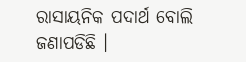ରାସାୟନିକ ପଦାର୍ଥ ବୋଲି ଜଣାପଡିଛି ।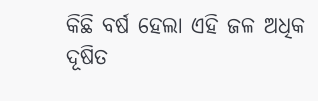କିଛି ବର୍ଷ ହେଲା ଏହି ଜଳ ଅଧିକ ଦୂଷିତ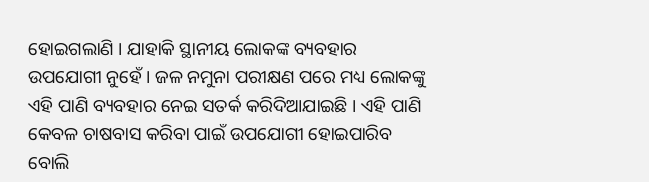ହୋଇଗଲାଣି । ଯାହାକି ସ୍ଥାନୀୟ ଲୋକଙ୍କ ବ୍ୟବହାର ଉପଯୋଗୀ ନୁହେଁ । ଜଳ ନମୁନା ପରୀକ୍ଷଣ ପରେ ମଧ୍ୟ ଲୋକଙ୍କୁ ଏହି ପାଣି ବ୍ୟବହାର ନେଇ ସତର୍କ କରିଦିଆଯାଇଛି । ଏହି ପାଣି କେବଳ ଚାଷବାସ କରିବା ପାଇଁ ଉପଯୋଗୀ ହୋଇପାରିବ ବୋଲି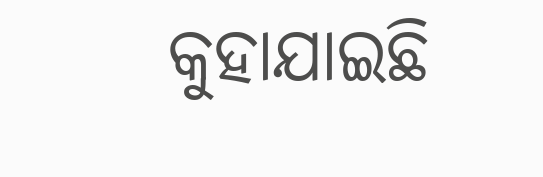କୁହାଯାଇଛି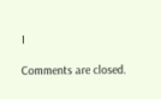।

Comments are closed.